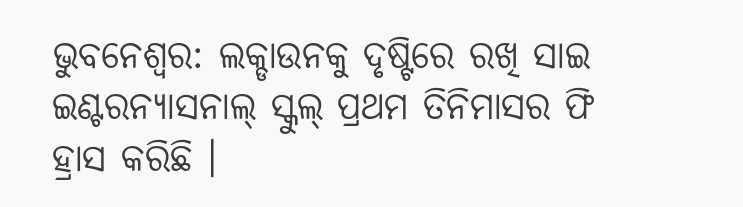ଭୁବନେଶ୍ୱର: ଲକ୍ଡାଉନକୁ ଦୃଷ୍ଟିରେ ରଖି ସାଇ ଇଣ୍ଟରନ୍ୟାସନାଲ୍ ସ୍କୁଲ୍ ପ୍ରଥମ ତିନିମାସର ଫି ହ୍ରାସ କରିଛି ।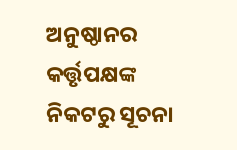ଅନୁଷ୍ଠାନର କର୍ତ୍ତୃପକ୍ଷଙ୍କ ନିକଟରୁ ସୂଚନା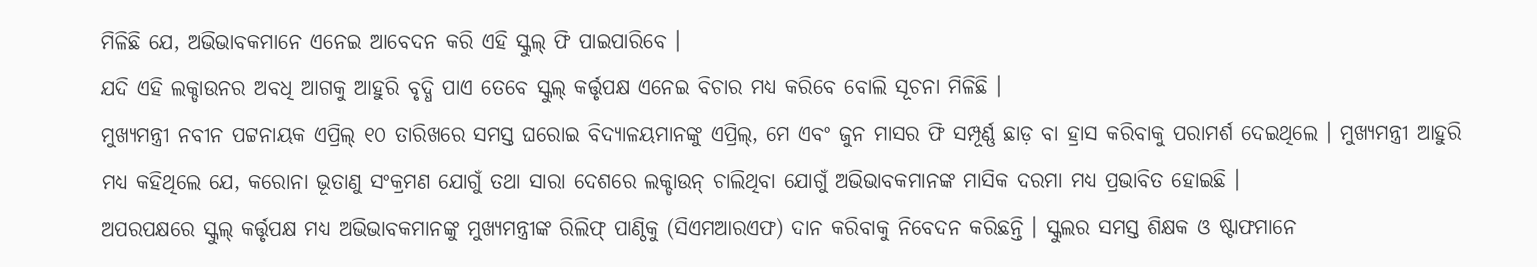ମିଳିଛି ଯେ, ଅଭିଭାବକମାନେ ଏନେଇ ଆବେଦନ କରି ଏହି ସ୍କୁଲ୍ ଫି ପାଇପାରିବେ ।
ଯଦି ଏହି ଲକ୍ଡାଉନର ଅବଧି ଆଗକୁ ଆହୁରି ବୃଦ୍ଧି ପାଏ ତେବେ ସ୍କୁଲ୍ କର୍ତ୍ତୃପକ୍ଷ ଏନେଇ ବିଚାର ମଧ୍ୟ କରିବେ ବୋଲି ସୂଚନା ମିଳିଛି ।
ମୁଖ୍ୟମନ୍ତ୍ରୀ ନବୀନ ପଟ୍ଟନାୟକ ଏପ୍ରିଲ୍ ୧୦ ତାରିଖରେ ସମସ୍ତ ଘରୋଇ ବିଦ୍ୟାଳୟମାନଙ୍କୁ ଏପ୍ରିଲ୍, ମେ ଏବଂ ଜୁନ ମାସର ଫି ସମ୍ପୂର୍ଣ୍ଣ ଛାଡ଼ ବା ହ୍ରାସ କରିବାକୁ ପରାମର୍ଶ ଦେଇଥିଲେ । ମୁଖ୍ୟମନ୍ତ୍ରୀ ଆହୁରି ମଧ୍ୟ କହିଥିଲେ ଯେ, କରୋନା ଭୂତାଣୁ ସଂକ୍ରମଣ ଯୋଗୁଁ ତଥା ସାରା ଦେଶରେ ଲକ୍ଡାଉନ୍ ଚାଲିଥିବା ଯୋଗୁଁ ଅଭିଭାବକମାନଙ୍କ ମାସିକ ଦରମା ମଧ୍ୟ ପ୍ରଭାବିତ ହୋଇଛି ।
ଅପରପକ୍ଷରେ ସ୍କୁଲ୍ କର୍ତ୍ତୃପକ୍ଷ ମଧ୍ୟ ଅଭିଭାବକମାନଙ୍କୁ ମୁଖ୍ୟମନ୍ତ୍ରୀଙ୍କ ରିଲିଫ୍ ପାଣ୍ଠିକୁ (ସିଏମଆରଏଫ) ଦାନ କରିବାକୁ ନିବେଦନ କରିଛନ୍ତି । ସ୍କୁଲର ସମସ୍ତ ଶିକ୍ଷକ ଓ ଷ୍ଟାଫମାନେ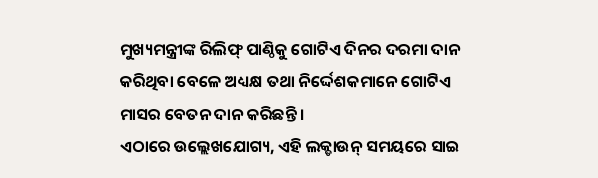ମୁଖ୍ୟମନ୍ତ୍ରୀଙ୍କ ରିଲିଫ୍ ପାଣ୍ଠିକୁ ଗୋଟିଏ ଦିନର ଦରମା ଦାନ କରିଥିବା ବେଳେ ଅଧ୍ୟକ୍ଷ ତଥା ନିର୍ଦ୍ଦେଶକମାନେ ଗୋଟିଏ ମାସର ବେତନ ଦାନ କରିଛନ୍ତି ।
ଏଠାରେ ଉଲ୍ଲେଖଯୋଗ୍ୟ, ଏହି ଲକ୍ଡାଉନ୍ ସମୟରେ ସାଇ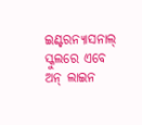ଇଣ୍ଟରନ୍ୟାସନାଲ୍ ସ୍କୁଲରେ ଏବେ ଅନ୍ ଲାଇନ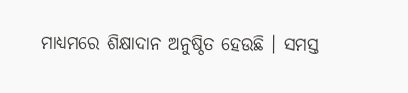ମାଧ୍ୟମରେ ଶିକ୍ଷାଦାନ ଅନୁଷ୍ଠିତ ହେଉଛି । ସମସ୍ତ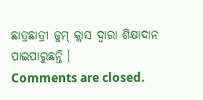ଛାତ୍ରଛାତ୍ରୀ ଜୁମ୍ କ୍ଲାସ ଦ୍ୱାରା ଶିକ୍ଷାଦାନ ପାଇପାରୁଛନ୍ତି ।
Comments are closed.